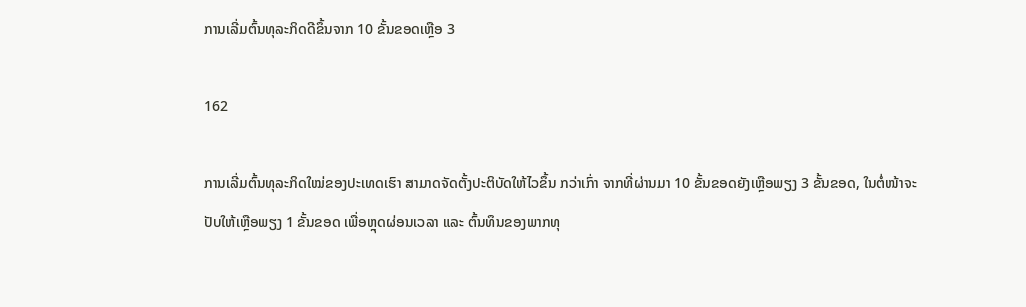ການເລີ່ມຕົ້ນທຸລະກິດດີຂຶ້ນຈາກ 10 ຂັ້ນຂອດເຫຼືອ 3

162

ການເລີ່ມຕົ້ນທຸລະກິດໃໝ່ຂອງປະເທດເຮົາ ສາມາດຈັດຕັ້ງປະຕິບັດໃຫ້ໄວຂຶ້ນ ກວ່າເກົ່າ ຈາກທີ່ຜ່ານມາ 10 ຂັ້ນຂອດຍັງເຫຼືອພຽງ 3 ຂັ້ນຂອດ, ໃນຕໍ່ໜ້າຈະປັບໃຫ້ເຫຼືອພຽງ 1 ຂັ້ນຂອດ ເພື່ອຫຼຸດຜ່ອນເວລາ ແລະ ຕົ້ນທຶນຂອງພາກທຸ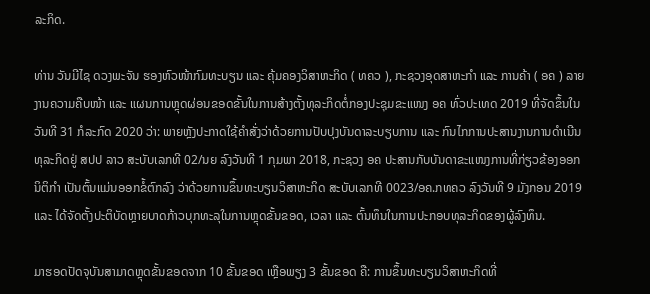ລະກິດ.

ທ່ານ ວັນມີໄຊ ດວງພະຈັນ ຮອງຫົວໜ້າກົມທະບຽນ ແລະ ຄຸ້ມຄອງວິສາຫະກິດ ( ທຄວ ), ກະຊວງອຸດສາຫະກຳ ແລະ ການຄ້າ ( ອຄ ) ລາຍງານຄວາມຄືບໜ້າ ແລະ ແຜນການຫຼຸດຜ່ອນຂອດຂັ້ນໃນການສ້າງຕັ້ງທຸລະກິດຕໍ່ກອງປະຊຸມຂະແໜງ ອຄ ທົ່ວປະເທດ 2019 ທີ່ຈັດຂຶ້ນໃນວັນທີ 31 ກໍລະກົດ 2020 ວ່າ: ພາຍຫຼັງປະກາດໃຊ້ຄຳສັ່ງວ່າດ້ວຍການປັບປຸງບັນດາລະບຽບການ ແລະ ກົນໄກການປະສານງານການດຳເນີນທຸລະກິດຢູ່ ສປປ ລາວ ສະບັບເລກທີ 02/ນຍ ລົງວັນທີ 1 ກຸມພາ 2018, ກະຊວງ ອຄ ປະສານກັບບັນດາຂະແໜງການທີ່ກ່ຽວຂ້ອງອອກນິຕິກຳ ເປັນຕົ້ນແມ່ນອອກຂໍ້ຕົກລົງ ວ່າດ້ວຍການຂຶ້ນທະບຽນວິສາຫະກິດ ສະບັບເລກທີ 0023/ອຄ.ກທຄວ ລົງວັນທີ 9 ມັງກອນ 2019 ແລະ ໄດ້ຈັດຕັ້ງປະຕິບັດຫຼາຍບາດກ້າວບຸກທະລຸໃນການຫຼຸດຂັ້ນຂອດ, ເວລາ ແລະ ຕົ້ນທຶນໃນການປະກອບທຸລະກິດຂອງຜູ້ລົງທຶນ.

ມາຮອດປັດຈຸບັນສາມາດຫຼຸດຂັ້ນຂອດຈາກ 10 ຂັ້ນຂອດ ເຫຼືອພຽງ 3 ຂັ້ນຂອດ ຄື: ການຂຶ້ນທະບຽນວິສາຫະກິດທີ່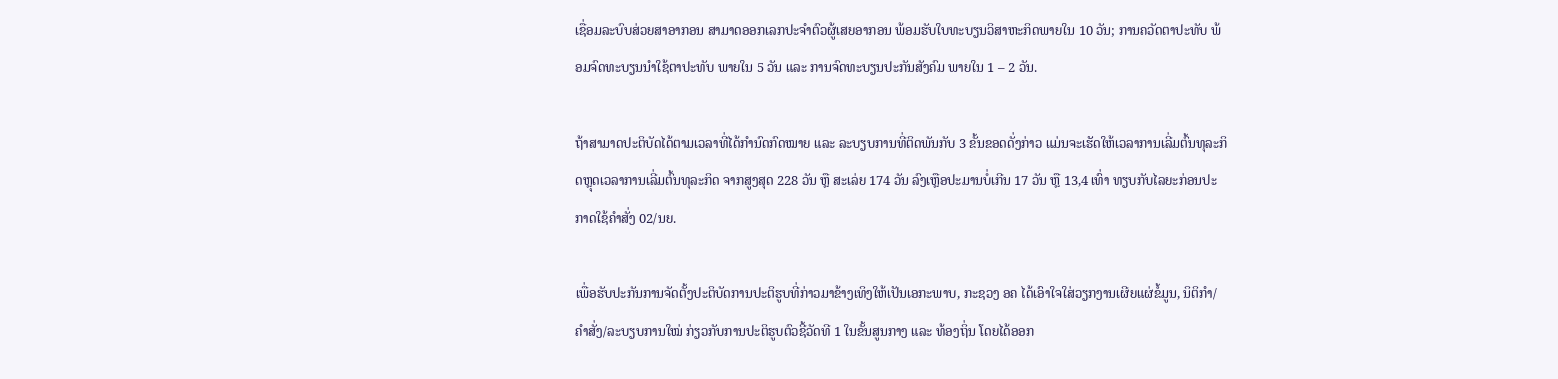ເຊື່ອມລະບົບສ່ວຍສາອາກອນ ສາມາດອອກເລກປະຈຳຕົວຜູ້ເສຍອາກອນ ພ້ອມຮັບໃບທະບຽນວິສາຫະກິດພາຍໃນ 10 ວັນ; ການຄວັດຕາປະທັບ ພ້ອມຈົດທະບຽນນໍາໃຊ້ຕາປະທັບ ພາຍໃນ 5 ວັນ ແລະ ການຈົດທະບຽນປະກັນສັງຄົມ ພາຍໃນ 1 – 2 ວັນ.

ຖ້າສາມາດປະຕິບັດໄດ້ຕາມເວລາທີ່ໄດ້ກຳນົດກົດໝາຍ ແລະ ລະບຽບການທີ່ຕິດພັນກັບ 3 ຂັ້ນຂອດດັ່ງກ່າວ ແມ່ນຈະເຮັດໃຫ້ເວລາການເລີ່ມຕົ້ນທຸລະກິດຫຼຸດເວລາການເລີ່ມຕົ້ນທຸລະກິດ ຈາກສູງສຸດ 228 ວັນ ຫຼື ສະເລ່ຍ 174 ວັນ ລົງເຫຼືອປະມານບໍ່ເກີນ 17 ວັນ ຫຼື 13,4 ເທົ່າ ທຽບກັບໄລຍະກ່ອນປະກາດໃຊ້ຄໍາສັ່ງ 02/ນຍ.

ເພື່ອຮັບປະກັນການຈັດຕັ້ງປະຕິບັດການປະຕິຮູບທີ່ກ່າວມາຂ້າງເທິງໃຫ້ເປັນເອກະພາບ, ກະຊວງ ອຄ ໄດ້ເອົາໃຈໃສ່ວຽກງານເຜີຍແຜ່ຂໍ້ມູນ, ນິຕິກຳ/ຄຳສັ່ງ/ລະບຽບການໃໝ່ ກ່ຽວກັບການປະຕິຮູບຕົວຊີ້ວັດທີ 1 ໃນຂັ້ນສູນກາງ ແລະ ທ້ອງຖິ່ນ ໂດຍໄດ້ອອກ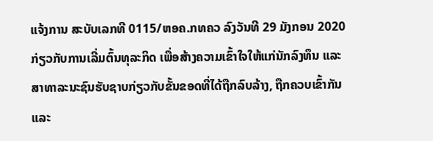ແຈ້ງການ ສະບັບເລກທີ 0115/ຫອຄ.ກທຄວ ລົງວັນທີ 29 ມັງກອນ 2020 ກ່ຽວກັບການເລີ່ມຕົ້ນທຸລະກິດ ເພື່ອສ້າງຄວາມເຂົ້າໃຈໃຫ້ແກ່ນັກລົງທຶນ ແລະ ສາທາລະນະຊົນຮັບຊາບກ່ຽວກັບຂັ້ນຂອດທີ່ໄດ້ຖືກລົບລ້າງ, ຖືກຄວບເຂົ້າກັນ ແລະ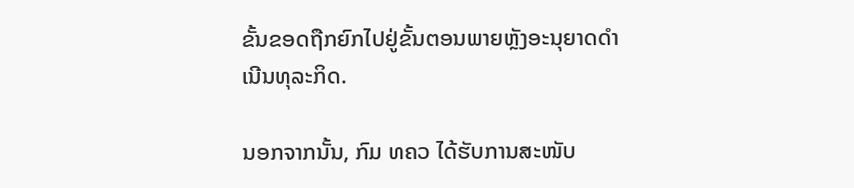ຂັ້ນຂອດຖືກຍົກໄປຢູ່ຂັ້ນຕອນພາຍຫຼັງອະນຸຍາດດຳເນີນທຸລະກິດ.

ນອກຈາກນັ້ນ, ກົມ ທຄວ ໄດ້ຮັບການສະໜັບ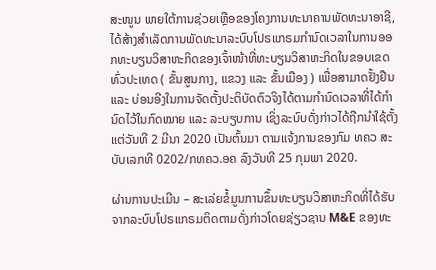ສະໜູນ ພາຍໃຕ້ການຊ່ວຍເຫຼືອຂອງໂຄງການທະນາຄານພັດທະນາອາຊີ, ໄດ້ສ້າງສຳເລັດການພັດທະນາລະບົບໂປຣແກຣມກໍານົດເວລາໃນການອອກທະບຽນວິສາຫະກິດຂອງເຈົ້າໜ້າທີ່ທະບຽນວິສາຫະກິດໃນຂອບເຂດທົ່ວປະເທດ ( ຂັ້ນສູນກາງ, ແຂວງ ແລະ ຂັ້ນເມືອງ ) ເພື່ອສາມາດຢັ້ງຢືນ ແລະ ບ່ອນອີງໃນການຈັດຕັ້ງປະຕິບັດຕົວຈິງໄດ້ຕາມກຳນົດເວລາທີ່ໄດ້ກຳນົດໄວ້ໃນກົດໝາຍ ແລະ ລະບຽບການ ເຊິ່ງລະບົບດັ່ງກ່າວໄດ້ຖືກນຳໃຊ້ຕັ້ງແຕ່ວັນທີ 2 ມີນາ 2020 ເປັນຕົ້ນມາ ຕາມແຈ້ງການຂອງກົມ ທຄວ ສະບັບເລກທີ 0202/ກທຄວ.ອຄ ລົງວັນທີ 25 ກຸມພາ 2020.

ຜ່ານການປະເມີນ – ສະເລ່ຍຂໍ້ມູນການຂຶ້ນທະບຽນວິສາຫະກິດທີ່ໄດ້ຮັບຈາກລະບົບໂປຣແກຣມຕິດຕາມດັ່ງກ່າວໂດຍຊ່ຽວຊານ M&E ຂອງທະ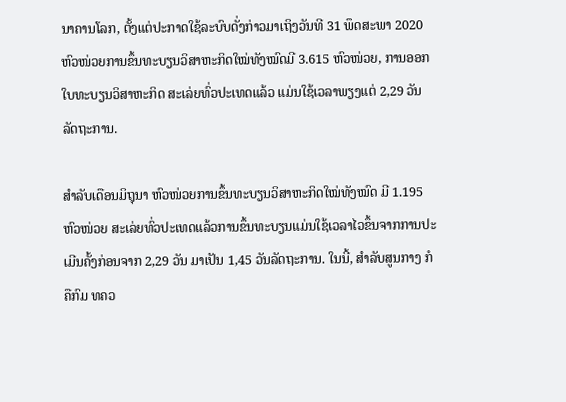ນາຄານໂລກ, ຕັ້ງແຕ່ປະກາດໃຊ້ລະບົບດັ່ງກ່າວມາເຖິງວັນທີ 31 ພຶດສະພາ 2020 ຫົວໜ່ວຍການຂຶ້ນທະບຽນວິສາຫະກິດໃໝ່ທັງໝົດມີ 3.615 ຫົວໜ່ວຍ, ການອອກໃບທະບຽນວິສາຫະກິດ ສະເລ່ຍທົ່ວປະເທດແລ້ວ ແມ່ນໃຊ້ເວລາພຽງແຕ່ 2,29 ວັນລັດຖະການ.

ສຳລັບເດືອນມິຖຸນາ ຫົວໜ່ວຍການຂຶ້ນທະບຽນວິສາຫະກິດໃໝ່ທັງໝົດ ມີ 1.195 ຫົວໜ່ວຍ ສະເລ່ຍທົ່ວປະເທດແລ້ວການຂຶ້ນທະບຽນແມ່ນໃຊ້ເວລາໄວຂຶ້ນຈາກການປະເມີນຄັ້ງກ່ອນຈາກ 2,29 ວັນ ມາເປັນ 1,45 ວັນລັດຖະການ. ໃນນີ້, ສຳລັບສູນກາງ ກໍຄືກົມ ທຄວ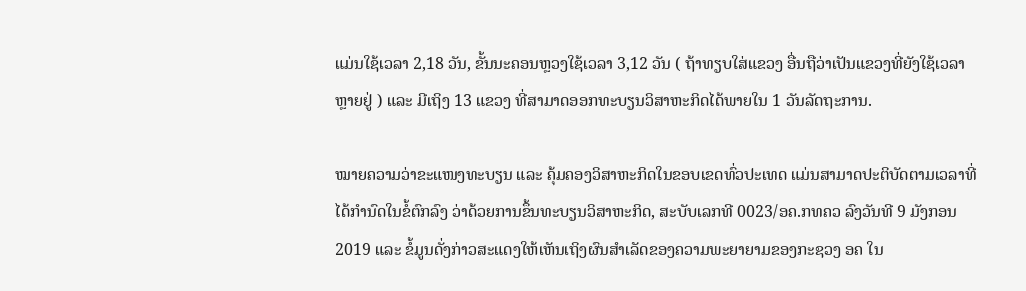ແມ່ນໃຊ້ເວລາ 2,18 ວັນ, ຂັ້ນນະຄອນຫຼວງໃຊ້ເວລາ 3,12 ວັນ ( ຖ້າທຽບໃສ່ແຂວງ ອື່ນຖືວ່າເປັນແຂວງທີ່ຍັງໃຊ້ເວລາຫຼາຍຢູ່ ) ແລະ ມີເຖິງ 13 ແຂວງ ທີ່ສາມາດອອກທະບຽນວິສາຫະກິດໄດ້ພາຍໃນ 1 ວັນລັດຖະການ.

ໝາຍຄວາມວ່າຂະແໜງທະບຽນ ແລະ ຄຸ້ມຄອງວິສາຫະກິດໃນຂອບເຂດທົ່ວປະເທດ ແມ່ນສາມາດປະຕິບັດຕາມເວລາທີ່ໄດ້ກຳນົດໃນຂໍ້ຕົກລົງ ວ່າດ້ວຍການຂຶ້ນທະບຽນວິສາຫະກິດ, ສະບັບເລກທີ 0023/ອຄ.ກທຄວ ລົງວັນທີ 9 ມັງກອນ 2019 ແລະ ຂໍ້ມູນດັ່ງກ່າວສະແດງໃຫ້ເຫັນເຖິງຜົນສຳເລັດຂອງຄວາມພະຍາຍາມຂອງກະຊວງ ອຄ ໃນ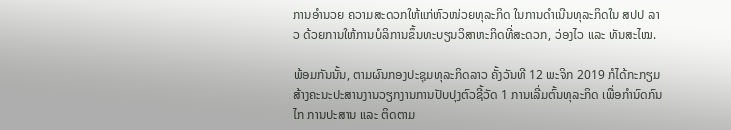ການອຳນວຍ ຄວາມສະດວກໃຫ້ແກ່ຫົວໜ່ວຍທຸລະກິດ ໃນການດຳເນີນທຸລະກິດໃນ ສປປ ລາວ ດ້ວຍການໃຫ້ການບໍລິການຂຶ້ນທະບຽນວິສາຫະກິດທີ່ສະດວກ, ວ່ອງໄວ ແລະ ທັນສະໄໝ.

ພ້ອມກັນນັ້ນ, ຕາມຜົນກອງປະຊຸມທຸລະກິດລາວ ຄັ້ງວັນທີ 12 ພະຈິກ 2019 ກໍໄດ້ກະກຽມສ້າງຄະນະປະສານງານວຽກງານການປັບປຸງຕົວຊີ້ວັດ 1 ການເລີ່ມຕົ້ນທຸລະກິດ ເພື່ອກຳນົດກົນໄກ ການປະສານ ແລະ ຕິດຕາມ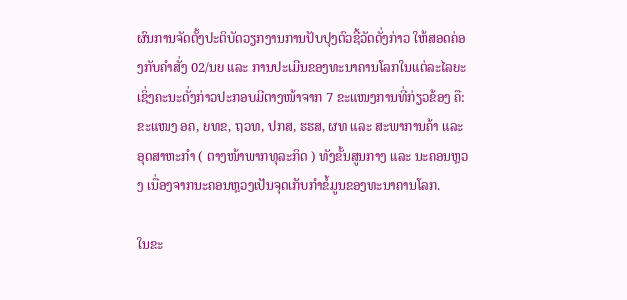ຜົນການຈັດຕັ້ງປະຕິບັດວຽກງານການປັບປຸງຕົວຊີ້ວັດດັ່ງກ່າວ ໃຫ້ສອດຄ່ອງກັບຄຳສັ່ງ 02/ນຍ ແລະ ການປະເມີນຂອງທະນາຄານໂລກໃນແຕ່ລະໄລຍະ ເຊິ່ງຄະນະດັ່ງກ່າວປະກອບມີຕາງໜ້າຈາກ 7 ຂະແໜງການທີ່ກ່ຽວຂ້ອງ ຄື: ຂະແໜງ ອຄ, ຍທຂ, ຖວທ, ປກສ, ຮຮສ, ຜທ ແລະ ສະພາການຄ້າ ແລະ ອຸດສາຫະກຳ ( ຕາງໜ້າພາກທຸລະກິດ ) ທັງຂັ້ນສູນກາງ ແລະ ນະຄອນຫຼວງ ເນື່ອງຈາກນະຄອນຫຼວງເປັນຈຸດເກັບກໍາຂໍ້ມູນຂອງທະນາຄານໂລກ.

ໃນຂະ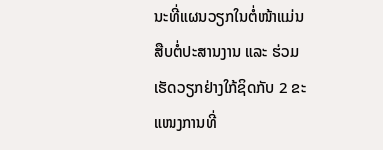ນະທີ່ແຜນວຽກໃນຕໍ່ໜ້າແມ່ນສືບຕໍ່ປະສານງານ ແລະ ຮ່ວມເຮັດວຽກຢ່າງໃກ້ຊິດກັບ 2 ຂະແໜງການທີ່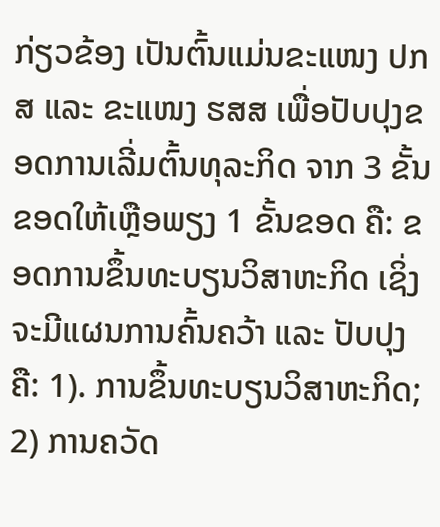ກ່ຽວຂ້ອງ ເປັນຕົ້ນແມ່ນຂະແໜງ ປກສ ແລະ ຂະແໜງ ຮສສ ເພື່ອປັບປຸງຂອດການເລີ່ມຕົ້ນທຸລະກິດ ຈາກ 3 ຂັ້ນຂອດໃຫ້ເຫຼືອພຽງ 1 ຂັ້ນຂອດ ຄື: ຂອດການຂຶ້ນທະບຽນວິສາຫະກິດ ເຊິ່ງຈະມີແຜນການຄົ້ນຄວ້າ ແລະ ປັບປຸງ ຄື: 1). ການຂຶ້ນທະບຽນວິສາຫະກິດ; 2) ການຄວັດ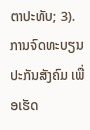ຕາປະທັບ; 3). ການຈົດທະບຽນປະກັນສັງຄົມ ເພື່ອເຮັດ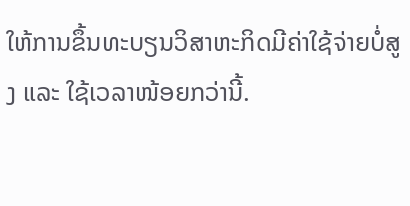ໃຫ້ການຂຶ້ນທະບຽນວິສາຫະກິດມີຄ່າໃຊ້ຈ່າຍບໍ່ສູງ ແລະ ໃຊ້ເວລາໜ້ອຍກວ່ານີ້.